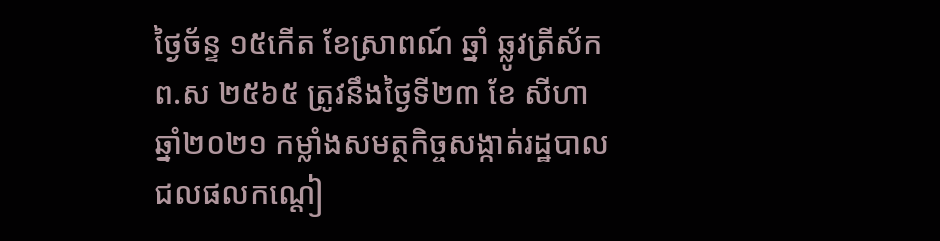ថ្ងៃច័ន្ទ ១៥កើត ខែស្រាពណ៍ ឆ្នាំ ឆ្លូវត្រីស័ក ព.ស ២៥៦៥ ត្រូវនឹងថ្ងៃទី២៣ ខែ សីហា ឆ្នាំ២០២១ កម្លាំងសមត្ថកិច្ចសង្កាត់រដ្ឋបាលជលផលកណ្ដៀ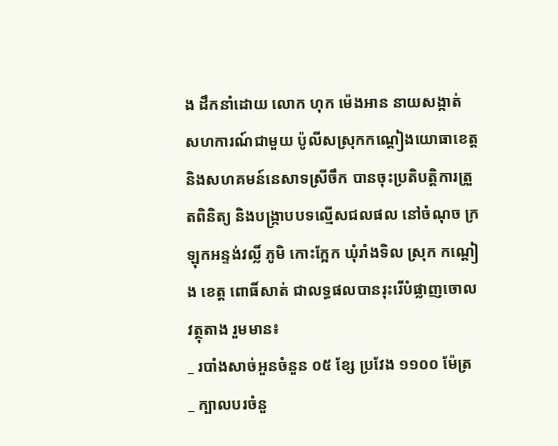ង ដឹកនាំដោយ លោក ហុក ម៉េងអាន នាយសង្កាត់ សហការណ៍ជាមួយ ប៉ូលីសស្រុកកណ្ដៀងយោធាខេត្តនិងសហគមន៍នេសាទស្រីចឹក បានចុះប្រតិបត្តិការត្រួតពិនិត្យ និងបង្រ្កាបបទល្មើសជលផល នៅចំណុច ក្រឡុកអន្ទង់វល្លិ៍ ភូមិ កោះក្អែក ឃុំរាំងទិល ស្រុក កណ្ដៀង ខេត្ត ពោធិ៍សាត់ ជាលទ្ធផលបានរុះរើបំផ្លាញចោលវត្ថុតាង រួមមាន៖
_ របាំងសាច់អួនចំនួន ០៥ ខ្សែ ប្រវែង ១១០០ ម៉ែត្រ
_ ក្បាលបរចំនួ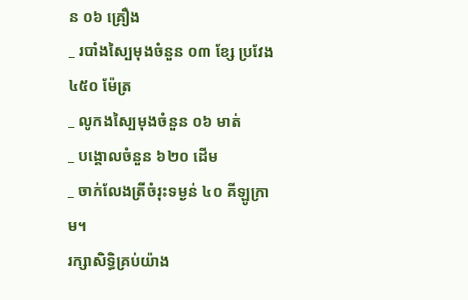ន ០៦ គ្រឿង
_ របាំងស្បៃមុងចំនួន ០៣ ខ្សែ ប្រវែង
៤៥០ ម៉ែត្រ
_ លូកងស្បៃមុងចំនួន ០៦ មាត់
_ បង្គោលចំនួន ៦២០ ដើម
_ ចាក់លែងត្រីចំរុះទម្ងន់ ៤០ គីឡូក្រាម។
រក្សាសិទិ្ធគ្រប់យ៉ាង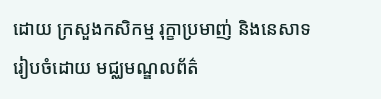ដោយ ក្រសួងកសិកម្ម រុក្ខាប្រមាញ់ និងនេសាទ
រៀបចំដោយ មជ្ឈមណ្ឌលព័ត៌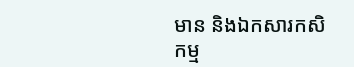មាន និងឯកសារកសិកម្ម